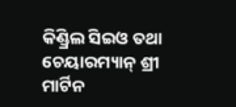କିଣ୍ଡ୍ରିଲ ସିଇଓ ତଥା ଚେୟାରମ୍ୟାନ୍ ଶ୍ରୀ ମାର୍ଟିନ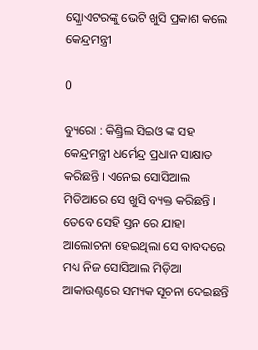ସ୍କ୍ରୋଏଟରଙ୍କୁ ଭେଟି ଖୁସି ପ୍ରକାଶ କଲେ କେନ୍ଦ୍ରମନ୍ତ୍ରୀ

0

ବ୍ୟୁରୋ : କିଣ୍ଡ୍ରିଲ ସିଇଓ ଙ୍କ ସହ କେନ୍ଦ୍ରମନ୍ତ୍ରୀ ଧର୍ମେନ୍ଦ୍ର ପ୍ରଧାନ ସାକ୍ଷାତ କରିଛନ୍ତି । ଏନେଇ ସୋସିଆଲ ମିଡିଆରେ ସେ ଖୁସି ବ୍ୟକ୍ତ କରିଛନ୍ତି । ତେବେ ସେହି ସ୍ତନ ରେ ଯାହା ଆଲୋଚନା ହେଇଥିଲା ସେ ବାବଦରେ ମଧ୍ୟ ନିଜ ସୋସିଆଲ ମିଡ଼ିଆ ଆକାଉଣ୍ଟରେ ସମ୍ୟକ ସୂଚନା ଦେଇଛନ୍ତି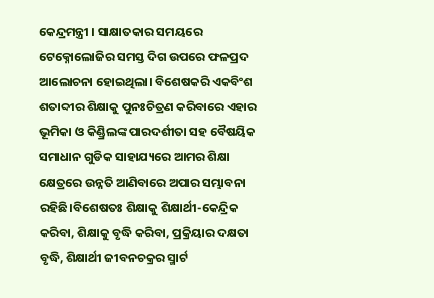କେନ୍ଦ୍ରମନ୍ତ୍ରୀ । ସାକ୍ଷାତକାର ସମୟରେ ଟେକ୍ନୋଲୋଜିର ସମସ୍ତ ଦିଗ ଉପରେ ଫଳପ୍ରଦ ଆଲୋଚନା ହୋଇଥିଲା। ବିଶେଷକରି ଏକବିଂଶ ଶତାବ୍ଦୀର ଶିକ୍ଷାକୁ ପୁନଃଚିତ୍ରଣ କରିବାରେ ଏହାର ଭୂମିକା ଓ କିଣ୍ଡ୍ରିଲଙ୍କ ପାରଦର୍ଶୀତା ସହ ବୈଷୟିକ ସମାଧାନ ଗୁଡିକ ସାହାଯ୍ୟରେ ଆମର ଶିକ୍ଷା କ୍ଷେତ୍ରରେ ଉନ୍ନତି ଆଣିବାରେ ଅପାର ସମ୍ଭାବନା ରହିଛି।ବିଶେଷତଃ ଶିକ୍ଷାକୁ ଶିକ୍ଷାର୍ଥୀ-କେନ୍ଦ୍ରିକ କରିବା, ଶିକ୍ଷାକୁ ବୃଦ୍ଧି କରିବା, ପ୍ରକ୍ରିୟାର ଦକ୍ଷତା ବୃଦ୍ଧି, ଶିକ୍ଷାର୍ଥୀ ଜୀବନଚକ୍ରର ସ୍ମାର୍ଟ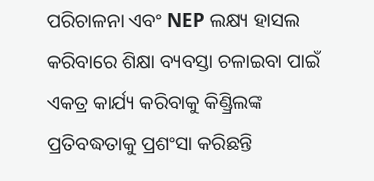ପରିଚାଳନା ଏବଂ NEP ଲକ୍ଷ୍ୟ ହାସଲ କରିବାରେ ଶିକ୍ଷା ବ୍ୟବସ୍ତା ଚଳାଇବା ପାଇଁ ଏକତ୍ର କାର୍ଯ୍ୟ କରିବାକୁ କିଣ୍ଡ୍ରିଲଙ୍କ ପ୍ରତିବଦ୍ଧତାକୁ ପ୍ରଶଂସା କରିଛନ୍ତି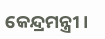କେନ୍ଦ୍ରମନ୍ତ୍ରୀ ।